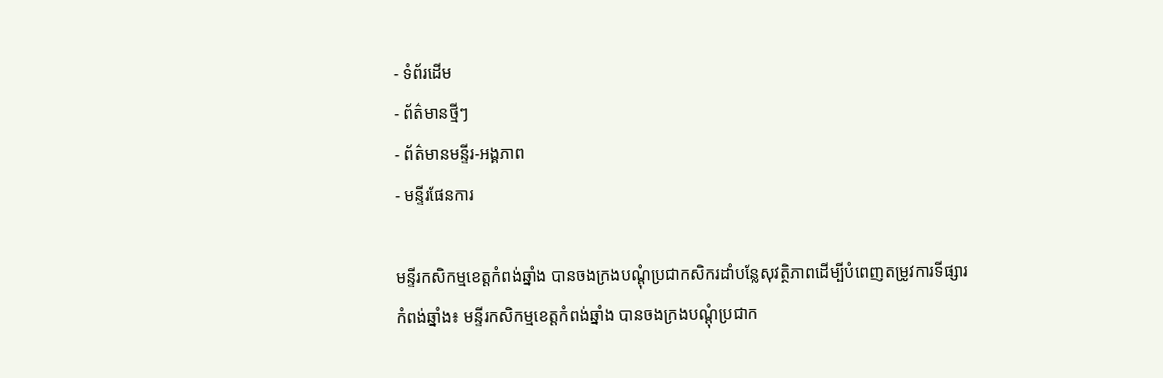- ទំព័រដើម
- ព័ត៌មានថ្មីៗ
- ព័ត៌មានមន្ទីរ-អង្គភាព
- មន្ទីរផែនការ

មន្ទីរកសិកម្មខេត្ដកំពង់ឆ្នាំង បានចងក្រងបណ្ដុំប្រជាកសិករដាំបន្លែសុវត្ថិភាពដើម្បីបំពេញតម្រូវការទីផ្សារ
កំពង់ឆ្នាំង៖ មន្ទីរកសិកម្មខេត្ដកំពង់ឆ្នាំង បានចងក្រងបណ្ដុំប្រជាក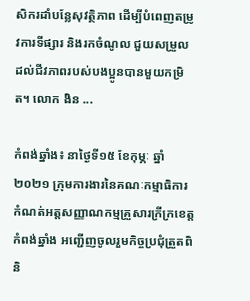សិករដាំបន្លែសុវត្ថិភាព ដើម្បីបំពេញតម្រូវការទីផ្សារ និងរកចំណូល ជួយសម្រួលដល់ជីវភាពរបស់បងប្អូនបានមួយកម្រិត។ លោក ងិន ...

កំពង់ឆ្នាំង៖ នាថ្ងៃទី១៥ ខែកុម្ភៈ ឆ្នាំ២០២១ ក្រុមការងារនៃគណៈកម្មាធិការកំណត់អត្តសញ្ញាណកម្មគ្រួសារក្រីក្រខេត្តកំពង់ឆ្នាំង អញ្ជើញចូលរួមកិច្ចប្រជុំត្រួតពិនិ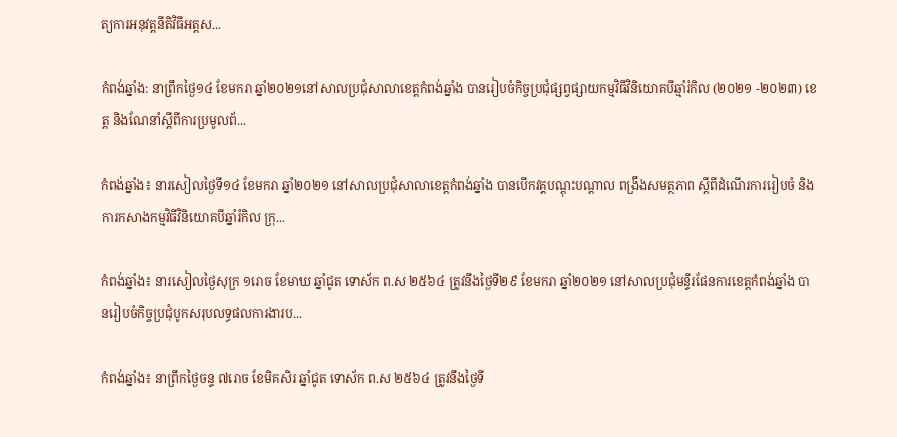ត្យការអនុវត្តនីតិវិធីអត្តស...

កំពង់ឆ្នាំង: នាព្រឹកថ្ងៃ១៤ ខែមករា ឆ្នាំ២០២១នៅសាលប្រជុំសាលាខេត្តកំពង់ឆ្នាំង បានរៀបចំកិច្ចប្រជុំផ្សព្វផ្សាយកម្មវិធីវិនិយោគបីឆ្មាំរំកិល (២០២១ -២០២៣) ខេត្ត និងណែនាំស្តីពីការប្រមូលព័...

កំពង់ឆ្នាំង៖ នារសៀលថ្ងៃទី១៤ ខែមករា ឆ្នាំ២០២១ នៅសាលប្រជុំសាលាខេត្តកំពង់ឆ្នាំង បានបើកវគ្គបណ្តុះបណ្តាល ពង្រឹងសមត្ថភាព ស្តីពីដំណើរការរៀបចំ និងការកសាងកម្មវិធីវិនិយោគបីឆ្នាំរំកិល ក្រុ...

កំពង់ឆ្នាំង៖ នារសៀលថ្ងៃសុក្រ ១រោច ខែមាឃ ឆ្នាំជូត ទោស័ក ព.ស ២៥៦៤ ត្រូវនឹងថ្ងៃទី២៩ ខែមករា ឆ្នាំ២០២១ នៅសាលប្រជុំមន្ទីរផែនការខេត្តកំពង់ឆ្នាំង បានរៀបចំកិច្ចប្រជុំបូកសរុបលទ្ធផលការងារប...

កំពង់ឆ្នាំង៖ នាព្រឹកថ្ងៃចន្ទ ៧រោច ខែមិគសិរ ឆ្នាំជូត ទោស័ក ព.ស ២៥៦៤ ត្រូវនឹងថ្ងៃទី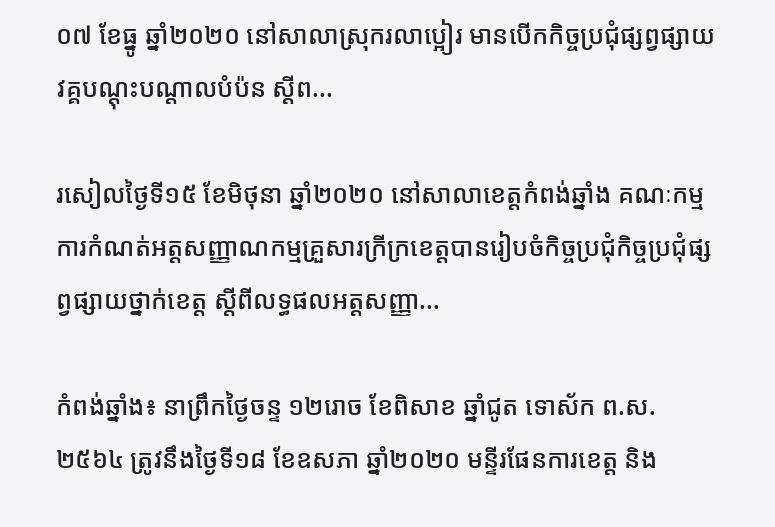០៧ ខែធ្នូ ឆ្នាំ២០២០ នៅសាលាស្រុករលាប្អៀរ មានបើកកិច្ចប្រជុំផ្សព្វផ្សាយ វគ្គបណ្តុះបណ្តាលបំប៉ន ស្តីព...

រសៀលថ្ងៃទី១៥ ខែមិថុនា ឆ្នាំ២០២០ នៅសាលាខេត្តកំពង់ឆ្នាំង គណៈកម្មការកំណត់អត្តសញ្ញាណកម្មគ្រួសារក្រីក្រខេត្តបានរៀបចំកិច្ចប្រជុំកិច្ចប្រជុំផ្សព្វផ្សាយថ្នាក់ខេត្ត ស្តីពីលទ្ធផលអត្តសញ្ញា...

កំពង់ឆ្នាំង៖ នាព្រឹកថ្ងៃចន្ទ ១២រោច ខែពិសាខ ឆ្នាំជូត ទោស័ក ព.ស.២៥៦៤ ត្រូវនឹងថ្ងៃទី១៨ ខែឧសភា ឆ្នាំ២០២០ មន្ទីរផែនការខេត្ត និង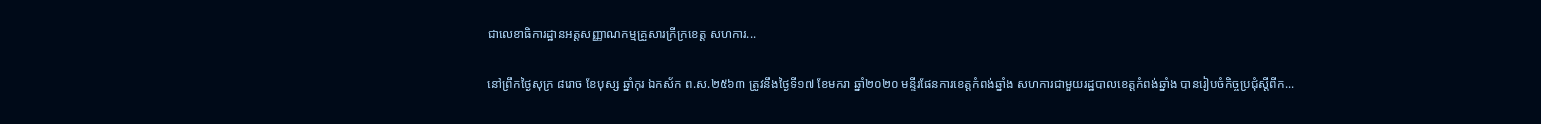ជាលេខាធិការដ្ឋានអត្តសញ្ញាណកម្មគ្រួសារក្រីក្រខេត្ត សហការ...

នៅព្រឹកថ្ងៃសុក្រ ៨រោច ខែបុស្ស ឆ្នាំកុរ ឯកស័ក ព.ស.២៥៦៣ ត្រូវនឹងថ្ងៃទី១៧ ខែមករា ឆ្នាំ២០២០ មន្ទីរផែនការខេត្តកំពង់ឆ្នាំង សហការជាមួយរដ្ឋបាលខេត្តកំពង់ឆ្នាំង បានរៀបចំកិច្ចប្រជុំស្ដីពីក...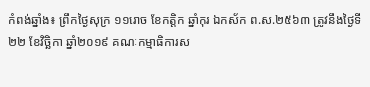កំពង់ឆ្នាំង៖ ព្រឹកថ្ងៃសុក្រ ១១រោច ខែកត្ដិក ឆ្នាំកុរ ឯកស័ក ព.ស.២៥៦៣ ត្រូវនឹងថ្ងៃទី២២ ខែវិច្ឆិកា ឆ្នាំ២០១៩ គណៈកម្មាធិការស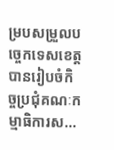ម្របសម្រួលបច្ចេកទេសខេត្ត បានរៀបចំកិច្ចប្រជុំគណៈកម្មាធិការស...